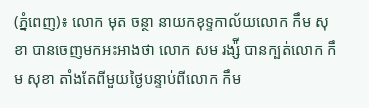(ភ្នំពេញ)៖ លោក មុត ចន្ថា នាយកខុទ្ទកាល័យលោក កឹម សុខា បានចេញមកអះអាងថា លោក សម រង្ស៉ី បានក្បត់លោក កឹម សុខា តាំងតែពីមួយថ្ងៃបន្ទាប់ពីលោក កឹម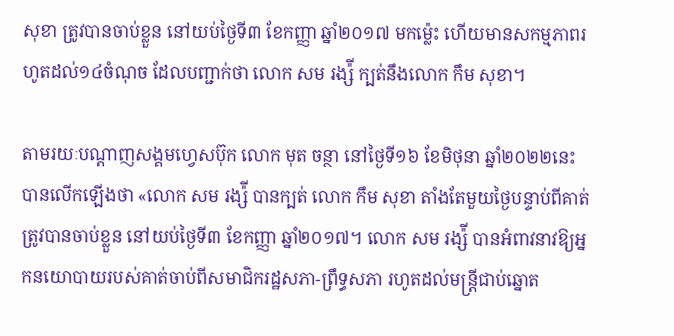សុខា ត្រូវបានចាប់ខ្លួន នៅយប់ថ្ងៃទី៣ ខែកញ្ញា ឆ្នាំ២០១៧ មកម្ល៉េះ ហើយមានសកម្មភាពរហូតដល់១៤ចំណុច ដែលបញ្ជាក់ថា លោក សម រង្ស៉ី ក្បត់នឹងលោក កឹម សុខា។

តាមរយៈបណ្តាញសង្គមហ្វេសប៊ុក លោក មុត ចន្ថា នៅថ្ងៃទី១៦ ខែមិថុនា ឆ្នាំ២០២២នេះ បានលើកឡើងថា «លោក សម រង្ស៉ី បានក្បត់ លោក កឹម សុខា តាំងតែមួយថ្ងៃបន្ទាប់ពីគាត់ត្រូវបានចាប់ខ្លួន នៅយប់ថ្ងៃទី៣ ខែកញ្ញា ឆ្នាំ២០១៧។ លោក សម រង្ស៉ី បានអំពាវនាវឱ្យអ្នកនយោបាយរបស់គាត់ចាប់ពីសមាជិករដ្ឋសភា-ព្រឹទ្ធសភា រហូតដល់មន្រ្តីជាប់ឆ្នោត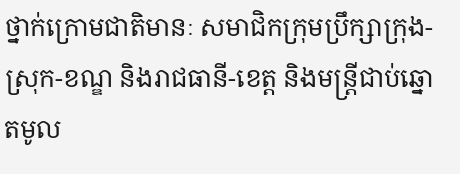ថ្នាក់ក្រោមជាតិមានៈ សមាជិកក្រុមប្រឹក្សាក្រុង-ស្រុក-ខណ្ឌ និងរាជធានី-ខេត្ត និងមន្រ្តីជាប់ឆ្នោតមូល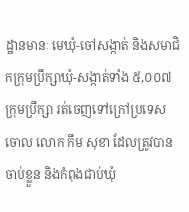ដ្ឋានមានៈ មេឃុំ-ចៅសង្កាត់ និងសមាជិកក្រុមប្រឹក្សាឃុំ-សង្កាត់ទាំង ៥,០០៧ក្រុមប្រឹក្សា រត់ចេញទៅក្រៅប្រទេសចោល លោក កឹម សុខា ដែលត្រូវបានចាប់ខ្លួន និងកំពុងជាប់ឃុំ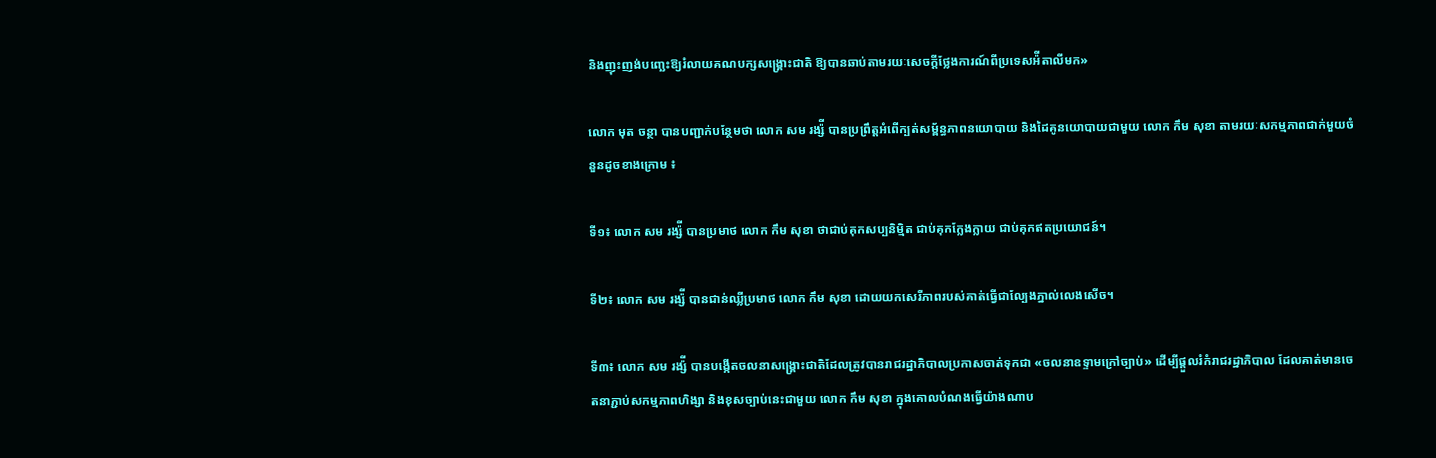និងញុះញង់បញ្ឆេះឱ្យរំលាយគណបក្សសង្រ្គោះជាតិ ឱ្យបានឆាប់តាមរយៈសេចក្តីថ្លែងការណ៍ពីប្រទេសអ៉ីតាលីមក»

លោក មុត ចន្ថា បានបញ្ជាក់បន្ថែមថា លោក សម រង្ស៉ី បានប្រព្រឹត្តអំពើក្បត់សម្ព័ន្ធភាពនយោបាយ និងដៃគូនយោបាយជាមួយ លោក កឹម សុខា តាមរយៈសកម្មភាពជាក់មួយចំនួនដូចខាងក្រោម ៖

ទី១៖ លោក សម រង្ស៉ី បានប្រមាថ លោក កឹម សុខា ថាជាប់គុកសប្បនិម្មិត ជាប់គុកក្លែងក្លាយ ជាប់គុកឥតប្រយោជន៍។

ទី២៖ លោក សម រង្ស៉ី បានជាន់ឈ្លីប្រមាថ លោក កឹម សុខា ដោយយកសេរីភាពរបស់គាត់ធ្វើជាល្បែងភ្នាល់លេងសើច។

ទី៣៖ លោក សម រង្ស៉ី បានបង្កើតចលនាសង្រ្គោះជាតិដែលត្រូវបានរាជរដ្ឋាភិបាលប្រកាសចាត់ទុកជា «ចលនាឧទ្ទាមក្រៅច្បាប់» ដើម្បីផ្តួលរំកំរាជរដ្ឋាភិបាល ដែលគាត់មានចេតនាភ្ជាប់សកម្មភាពហិង្សា និងខុសច្បាប់នេះជាមួយ លោក កឹម សុខា ក្នុងគោលបំណងធ្វើយ៉ាងណាប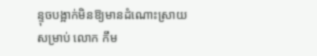ន្ទុចបង្អាក់មិនឱ្យមានដំណោះស្រាយសម្រាប់ លោក កឹម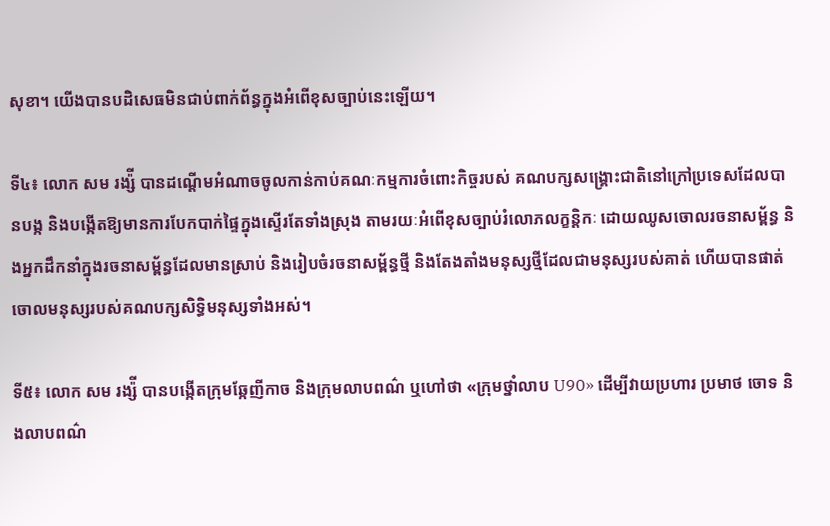សុខា។ យើងបានបដិសេធមិនជាប់ពាក់ព័ន្ធក្នុងអំពើខុសច្បាប់នេះឡើយ។

ទី៤៖ លោក សម រង្ស៉ី បានដណ្តើមអំណាចចូលកាន់កាប់គណៈកម្មការចំពោះកិច្ចរបស់ គណបក្សសង្រ្គោះជាតិនៅក្រៅប្រទេសដែលបានបង្ក និងបង្កើតឱ្យមានការបែកបាក់ផ្ទៃក្នុងស្ទើរតែទាំងស្រុង តាមរយៈអំពើខុសច្បាប់រំលោភលក្ខន្តិកៈ ដោយឈូសចោលរចនាសម្ព័ន្ធ និងអ្នកដឹកនាំក្នុងរចនាសម្ព័ន្ធដែលមានស្រាប់ និងរៀបចំរចនាសម្ព័ន្ធថ្មី និងតែងតាំងមនុស្សថ្មីដែលជាមនុស្សរបស់គាត់ ហើយបានផាត់ចោលមនុស្សរបស់គណបក្សសិទ្ធិមនុស្សទាំងអស់។

ទី៥៖ លោក សម រង្ស៉ី បានបង្កើតក្រុមឆ្កែញីកាច និងក្រុមលាបពណ៌ ឬហៅថា «ក្រុមថ្នាំលាប U90» ដើម្បីវាយប្រហារ ប្រមាថ ចោទ និងលាបពណ៌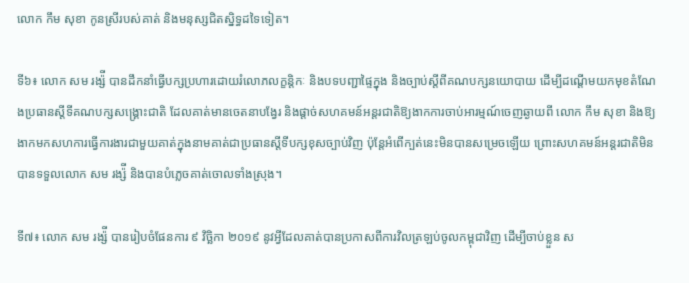លោក កឹម សុខា កូនស្រីរបស់គាត់ និងមនុស្សជិតស្និទ្ធដទៃទៀត។

ទី៦៖ លោក សម រង្ស៉ី បានដឹកនាំធ្វើបក្សប្រហារដោយរំលោភលក្ខន្តិកៈ និងបទបញ្ជាផ្ទៃក្នុង និងច្បាប់ស្តីពីគណបក្សនយោបាយ ដើម្បីដណ្តើមយកមុខតំណែងប្រធានស្តីទីគណបក្សសង្រ្គោះជាតិ ដែលគាត់មានចេតនាបង្វែរ និងផ្តាច់សហគមន៍អន្តរជាតិឱ្យងាកការចាប់អារម្មណ៍ចេញឆ្ងាយពី លោក កឹម សុខា និងឱ្យងាកមកសហការធ្វើការងារជាមួយគាត់ក្នុងនាមគាត់ជាប្រធានស្តីទីបក្សខុសច្បាប់វិញ ប៉ុន្តែអំពើក្បត់នេះមិនបានសម្រេចឡើយ ព្រោះសហគមន៍អន្តរជាតិមិនបានទទួលលោក សម រង្ស៉ី និងបានបំភ្លេចគាត់ចោលទាំងស្រុង។

ទី៧៖ លោក សម រង្ស៉ី បានរៀបចំផែនការ ៩ វិច្ឆិកា ២០១៩ នូវអ្វីដែលគាត់បានប្រកាសពីការវិលត្រឡប់ចូលកម្ពុជាវិញ ដើម្បីចាប់ខ្លួន ស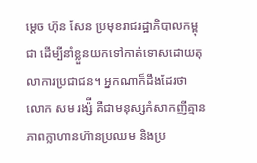ម្តេច ហ៊ុន សែន ប្រមុខរាជរដ្ឋាភិបាលកម្ពុជា ដើម្បីនាំខ្លួនយកទៅកាត់ទោសដោយតុលាការប្រជាជន។ អ្នកណាក៏ដឹងដែរថា លោក សម រង្ស៉ី គឺជាមនុស្សកំសាកញីគ្មានភាពក្លាហានហ៊ានប្រឈម និងប្រ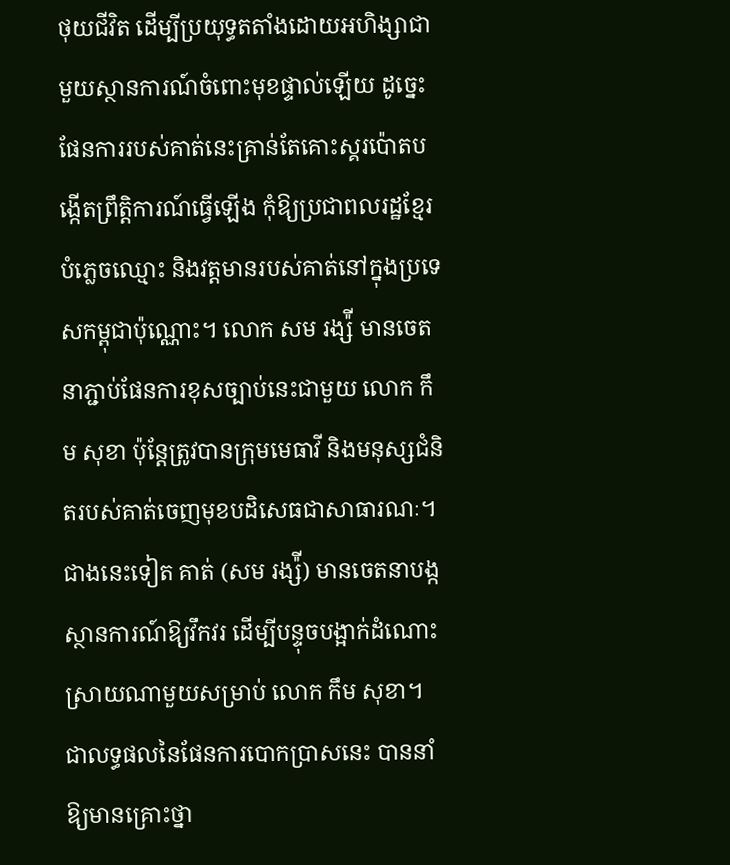ថុយជីវិត ដើម្បីប្រយុទ្ធតតាំងដោយអហិង្សាជាមួយស្ថានការណ៍ចំពោះមុខផ្ទាល់ឡើយ ដូច្នេះផែនការរបស់គាត់នេះគ្រាន់តែគោះស្គរប៉ោតបង្កើតព្រឹត្តិការណ៍ធ្វើឡើង កុំឱ្យប្រជាពលរដ្ឋខ្មែរបំភ្លេចឈ្មោះ និងវត្តមានរបស់គាត់នៅក្នុងប្រទេសកម្ពុជាប៉ុណ្ណោះ។ លោក សម រង្ស៉ី មានចេតនាភ្ជាប់ផែនការខុសច្បាប់នេះជាមួយ លោក កឹម សុខា ប៉ុន្តែត្រូវបានក្រុមមេធាវី និងមនុស្សជំនិតរបស់គាត់ចេញមុខបដិសេធជាសាធារណៈ។ ជាងនេះទៀត គាត់ (សម រង្ស៉ី) មានចេតនាបង្កស្ថានការណ៍ឱ្យវឹកវរ ដើម្បីបន្ទុចបង្អាក់ដំណោះស្រាយណាមួយសម្រាប់ លោក កឹម សុខា។ ជាលទ្ធផលនៃផែនការបោកប្រាសនេះ បាននាំឱ្យមានគ្រោះថ្នា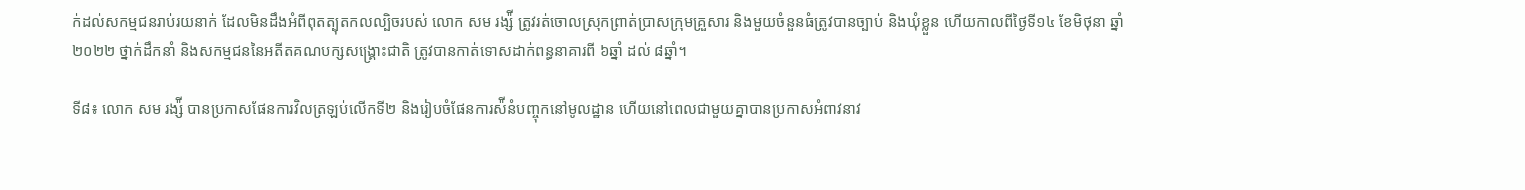ក់ដល់សកម្មជនរាប់រយនាក់ ដែលមិនដឹងអំពីពុតត្បុតកលល្បិចរបស់ លោក សម រង្ស៉ី ត្រូវរត់ចោលស្រុកព្រាត់ប្រាសក្រុមគ្រួសារ និងមួយចំនួនធំត្រូវបានច្បាប់ និងឃុំខ្លួន ហើយកាលពីថ្ងៃទី១៤ ខែមិថុនា ឆ្នាំ២០២២ ថ្នាក់ដឹកនាំ និងសកម្មជននៃអតីតគណបក្សសង្រ្គោះជាតិ ត្រូវបានកាត់ទោសដាក់ពន្ធនាគារពី ៦ឆ្នាំ ដល់ ៨ឆ្នាំ។

ទី៨៖ លោក សម រង្ស៉ី បានប្រកាសផែនការវិលត្រឡប់លើកទី២ និងរៀបចំផែនការស៉ីនំបញ្ចុកនៅមូលដ្ឋាន ហើយនៅពេលជាមួយគ្នាបានប្រកាសអំពាវនាវ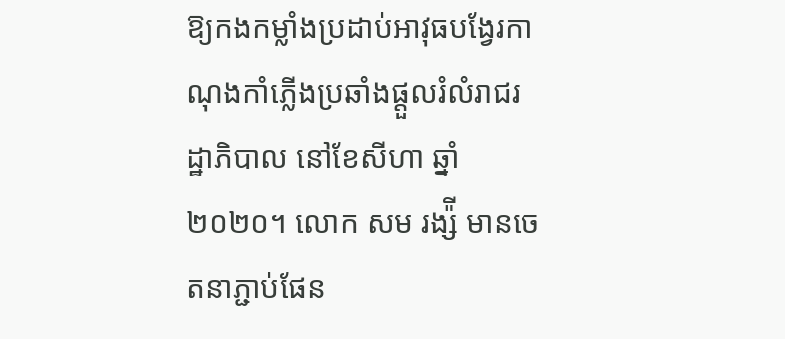ឱ្យកងកម្លាំងប្រដាប់អាវុធបង្វែរកាណុងកាំភ្លើងប្រឆាំងផ្តួលរំលំរាជរដ្ឋាភិបាល នៅខែសីហា ឆ្នាំ២០២០។ លោក សម រង្ស៉ី មានចេតនាភ្ជាប់ផែន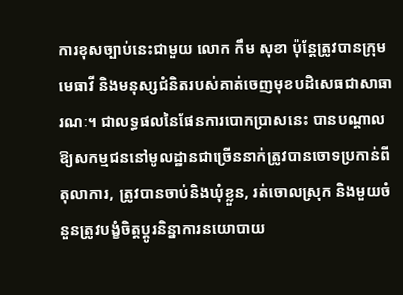ការខុសច្បាប់នេះជាមួយ លោក កឹម សុខា ប៉ុន្តែត្រូវបានក្រុមមេធាវី និងមនុស្សជំនិតរបស់គាត់ចេញមុខបដិសេធជាសាធារណៈ។ ជាលទ្ធផលនៃផែនការបោកប្រាសនេះ បានបណ្តាលឱ្យសកម្មជននៅមូលដ្ឋានជាច្រើននាក់ត្រូវបានចោទប្រកាន់ពីតុលាការ, ត្រូវបានចាប់និងឃុំខ្លួន, រត់ចោលស្រុក និងមួយចំនួនត្រូវបង្ខំចិត្តប្តូរនិន្នាការនយោបាយ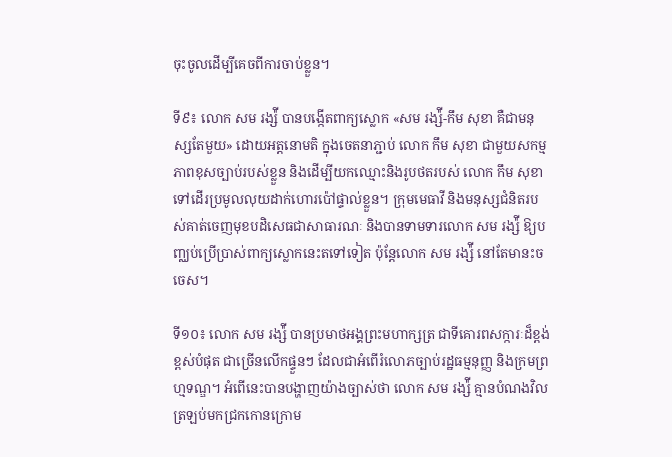ចុះចូលដើម្បីគេចពីការចាប់ខ្លួន។

ទី៩៖ លោក សម រង្ស៉ី បានបង្កើតពាក្យស្លោក «សម រង្ស៉ី-កឹម សុខា គឺជាមនុស្សតែមួយ» ដោយអត្តនោមតិ ក្នុងចេតនាភ្ជាប់ លោក កឹម សុខា ជាមួយសកម្មភាពខុសច្បាប់របស់ខ្លួន និងដើម្បីយកឈ្មោះនិងរូបថតរបស់ លោក កឹម សុខា ទៅដើរប្រមូលលុយដាក់ហោរប៉ៅផ្ទាល់ខ្លួន។ ក្រុមមេធាវី និងមនុស្សជំនិតរបស់គាត់ចេញមុខបដិសេធជាសាធារណៈ និងបានទាមទារលោក សម រង្ស៉ី ឱ្យបញ្ឈប់ប្រើប្រាស់ពាក្យស្លោកនេះតទៅទៀត ប៉ុន្តែលោក សម រង្ស៉ី នៅតែមានះចចេស។

ទី១០៖ លោក សម រង្ស៉ី បានប្រមាថអង្គព្រះមហាក្សត្រ ជាទីគោរពសក្ការៈដ៏ខ្ពង់ខ្ពស់បំផុត ជាច្រើនលើកផ្ទួនៗ ដែលជាអំពើរំលោភច្បាប់រដ្ឋធម្មនុញ្ញ និងក្រមព្រហ្មទណ្ឌ។ អំពើនេះបានបង្ហាញយ៉ាងច្បាស់ថា លោក សម រង្ស៉ី គ្មានបំណងវិលត្រឡប់មកជ្រកកោនក្រោម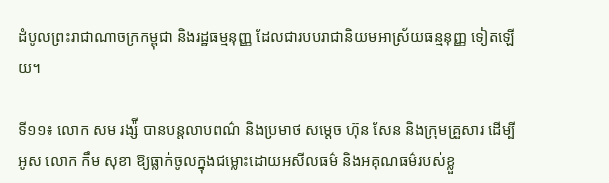ដំបូលព្រះរាជាណាចក្រកម្ពុជា និងរដ្ឋធម្មនុញ្ញ ដែលជារបបរាជានិយមអាស្រ័យធន្មនុញ្ញ ទៀតឡើយ។

ទី១១៖ លោក សម រង្ស៉ី បានបន្តលាបពណ៌ និងប្រមាថ សម្តេច ហ៊ុន សែន និងក្រុមគ្រួសារ ដើម្បីអូស លោក កឹម សុខា ឱ្យធ្លាក់ចូលក្នុងជម្លោះដោយអសីលធម៌ និងអគុណធម៌របស់ខ្លួ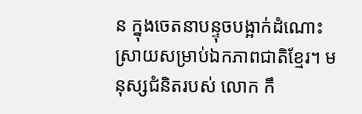ន ក្នុងចេតនាបន្ទុចបង្អាក់ដំណោះស្រាយសម្រាប់ឯកភាពជាតិខ្មែរ។ មនុស្សជំនិតរបស់ លោក កឹ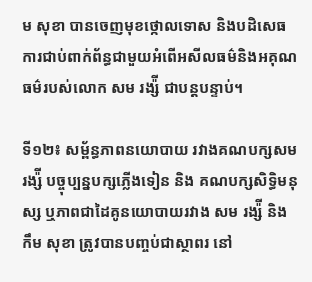ម សុខា បានចេញមុខថ្កោលទោស និងបដិសេធការជាប់ពាក់ព័ន្ធជាមួយអំពើអសីលធម៌និងអគុណធម៌របស់លោក សម រង្ស៉ី ជាបន្តបន្ទាប់។

ទី១២៖ សម្ព័ន្ធភាពនយោបាយ រវាងគណបក្សសមរង្ស៉ី បច្ចុប្បន្នបក្សភ្លើងទៀន និង គណបក្សសិទ្ធិមនុស្ស ឬភាពជាដៃគូនយោបាយរវាង សម រង្ស៉ី និង កឹម សុខា ត្រូវបានបញ្ចប់ជាស្ថាពរ នៅ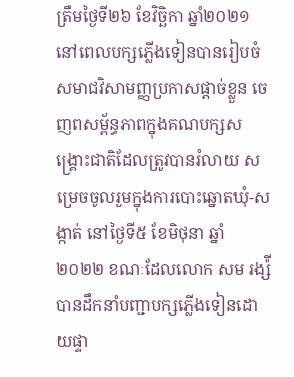ត្រឹមថ្ងៃទី២៦ ខែវិច្ឆិកា ឆ្នាំ២០២១ នៅពេលបក្សភ្លើងទៀនបានរៀបចំសមាជវិសាមញ្ញប្រកាសផ្តាច់ខ្លួន ចេញពសម្ព័ន្ធភាពក្នុងគណបក្សសង្រ្គោះជាតិដែលត្រូវបានរំលាយ សម្រេចចូលរួមក្នុងការបោះឆ្នោតឃុំ-សង្កាត់ នៅថ្ងៃទី៥ ខែមិថុនា ឆ្នាំ២០២២ ខណៈដែលលោក សម រង្ស៉ី បានដឹកនាំបញ្ជាបក្សភ្លើងទៀនដោយផ្ទា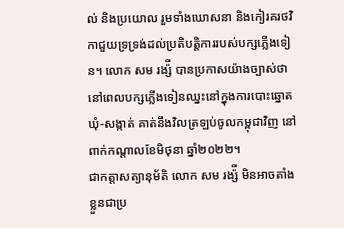ល់ និងប្រយោល រួមទាំងឃោសនា និងកៀរគរថវិកាជួយទ្រទ្រង់ដល់ប្រតិបត្តិការរបស់បក្សភ្លើងទៀន។ លោក សម រង្ស៉ី បានប្រកាសយ៉ាងច្បាស់ថា នៅពេលបក្សភ្លើងទៀនឈ្នះនៅក្នុងការបោះឆ្នោតឃុំ-សង្កាត់ គាត់នឹងវិលត្រឡប់ចូលកម្ពុជាវិញ នៅពាក់កណ្តាលខែមិថុនា ឆ្នាំ២០២២។
ជាកត្តាសត្យានុម័តិ លោក សម រង្ស៉ី មិនអាចតាំងខ្លួនជាប្រ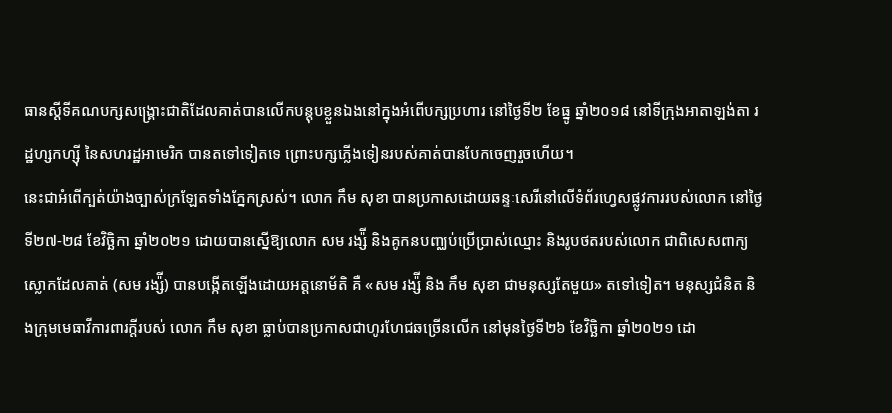ធានស្តីទីគណបក្សសង្រ្គោះជាតិដែលគាត់បានលើកបន្តុបខ្លួនឯងនៅក្នុងអំពើបក្សប្រហារ នៅថ្ងៃទី២ ខែធ្នូ ឆ្នាំ២០១៨ នៅទីក្រុងអាតាឡង់តា រដ្ឋហ្សកហ្ស៊ី នៃសហរដ្ឋអាមេរិក បានតទៅទៀតទេ ព្រោះបក្សភ្លើងទៀនរបស់គាត់បានបែកចេញរួចហើយ។
នេះជាអំពើក្បត់យ៉ាងច្បាស់ក្រឡែតទាំងភ្នែកស្រស់។ លោក កឹម សុខា បានប្រកាសដោយឆន្ទៈសេរីនៅលើទំព័រហ្វេសផ្លូវការរបស់លោក នៅថ្ងៃទី២៧-២៨ ខែវិច្ឆិកា ឆ្នាំ២០២១ ដោយបានស្នើឱ្យលោក សម រង្ស៉ី និងគូកនបញ្ឈប់ប្រើប្រាស់ឈ្មោះ និងរូបថតរបស់លោក ជាពិសេសពាក្យស្លោកដែលគាត់ (សម រង្ស៉ី) បានបង្កើតឡើងដោយអត្តនោម័តិ គឺ «សម រង្ស៉ី និង កឹម សុខា ជាមនុស្សតែមួយ» តទៅទៀត។ មនុស្សជំនិត និងក្រុមមេធាវីការពារក្តីរបស់ លោក កឹម សុខា ធ្លាប់បានប្រកាសជាហូរហែជឆច្រើនលើក នៅមុនថ្ងៃទី២៦ ខែវិច្ឆិកា ឆ្នាំ២០២១ ដោ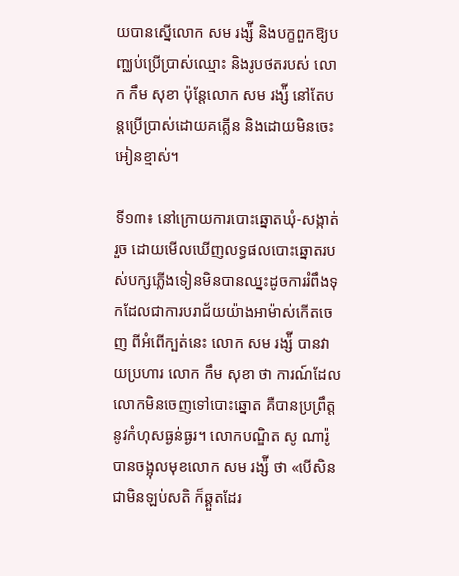យបានស្នើលោក សម រង្ស៉ី និងបក្ខពួកឱ្យបញ្ឈប់ប្រើប្រាស់ឈ្មោះ និងរូបថតរបស់ លោក កឹម សុខា ប៉ុន្តែលោក សម រង្ស៉ី នៅតែបន្តប្រើប្រាស់ដោយគគ្លើន និងដោយមិនចេះអៀនខ្មាស់។

ទី១៣៖ នៅក្រោយការបោះឆ្នោតឃុំ-សង្កាត់រួច ដោយមើលឃើញលទ្ធផលបោះឆ្នោតរបស់បក្សភ្លើងទៀនមិនបានឈ្នះដូចការរំពឹងទុកដែលជាការបរាជ័យយ៉ាងអាម៉ាស់កើតចេញ ពីអំពើក្បត់នេះ លោក សម រង្ស៉ី បានវាយប្រហារ លោក កឹម សុខា ថា ការណ៍ដែលលោកមិនចេញទៅបោះឆ្នោត គឺបានប្រព្រឹត្តនូវកំហុសធ្ងន់ធ្ងរ។ លោកបណ្ឌិត សូ ណារ៉ូ បានចង្អុលមុខលោក សម រង្ស៉ី ថា «បើសិនជាមិនឡប់សតិ ក៏ឆ្គួតដែរ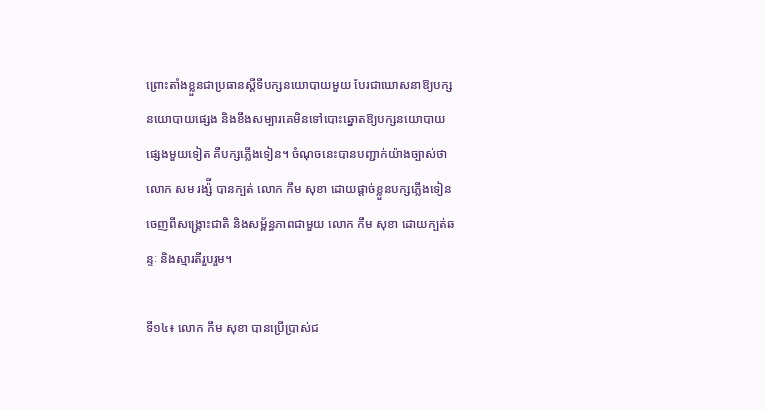ព្រោះតាំងខ្លួនជាប្រធានស្តីទីបក្សនយោបាយមួយ បែរជាឃោសនាឱ្យបក្សនយោបាយផ្សេង និងខឹងសម្បារគេមិនទៅបោះឆ្នោតឱ្យបក្សនយោបាយផ្សេងមួយទៀត គឺបក្សភ្លើងទៀន។ ចំណុចនេះបានបញ្ជាក់យ៉ាងច្បាស់ថា លោក សម រង្ស៉ី បានក្បត់ លោក កឹម សុខា ដោយផ្តាច់ខ្លួនបក្សភ្លើងទៀនចេញពីសង្រ្គោះជាតិ និងសម្ព័ន្ធភាពជាមួយ លោក កឹម សុខា ដោយក្បត់ឆន្ទៈ និងស្មារតីរួបរួម។

ទី១៤៖ លោក កឹម សុខា បានប្រើប្រាស់ជ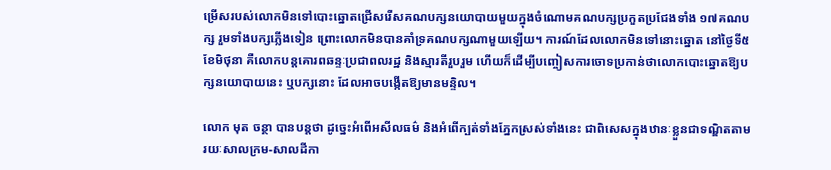ម្រើសរបស់លោកមិនទៅបោះឆ្នោតជ្រើសរើសគណបក្សនយោបាយមួយក្នុងចំណោមគណបក្សប្រកួតប្រជែងទាំង ១៧គណបក្ស រួមទាំងបក្សភ្លើងទៀន ព្រោះលោកមិនបានគាំទ្រគណបក្សណាមួយឡើយ។ ការណ៍ដែលលោកមិនទៅនោះឆ្នោត នៅថ្ងៃទី៥ ខែមិថុនា គឺលោកបន្តគោរពឆន្ទៈប្រជាពលរដ្ឋ និងស្មារតីរួបរួម ហើយក៏ដើម្បីបញ្ចៀសការចោទប្រកាន់ថាលោកបោះឆ្នោតឱ្យបក្សនយោបាយនេះ ឬបក្សនោះ ដែលអាចបង្កើតឱ្យមានមន្ទិល។

លោក មុត ចន្ថា បានបន្តថា ដូច្នេះអំពើអសីលធម៌ និងអំពើក្បត់ទាំងភ្នែកស្រស់ទាំងនេះ ជាពិសេសក្នុងឋានៈខ្លួនជាទណ្ឌិតតាមរយៈសាលក្រម-សាលដីកា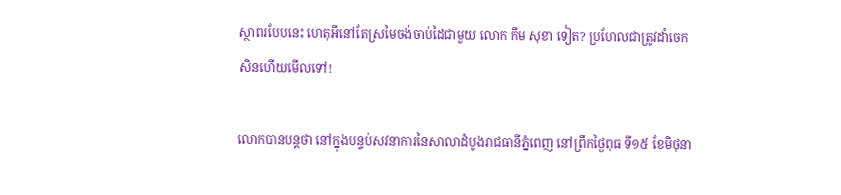ស្ថាពរបែបនេះ ហេតុអីនៅតែស្រមៃចង់ចាប់ដៃជាមួយ លោក កឹម សុខា ទៀត? ប្រហែលជាត្រូវដាំចេកសិនហើយមើលទៅ!

លោកបានបន្តថា នៅក្នុងបន្ទប់សវនាការនៃសាលាដំបូងរាជធានីភ្នំពេញ នៅព្រឹកថ្ងៃពុធ ទី១៥ ខែមិថុនា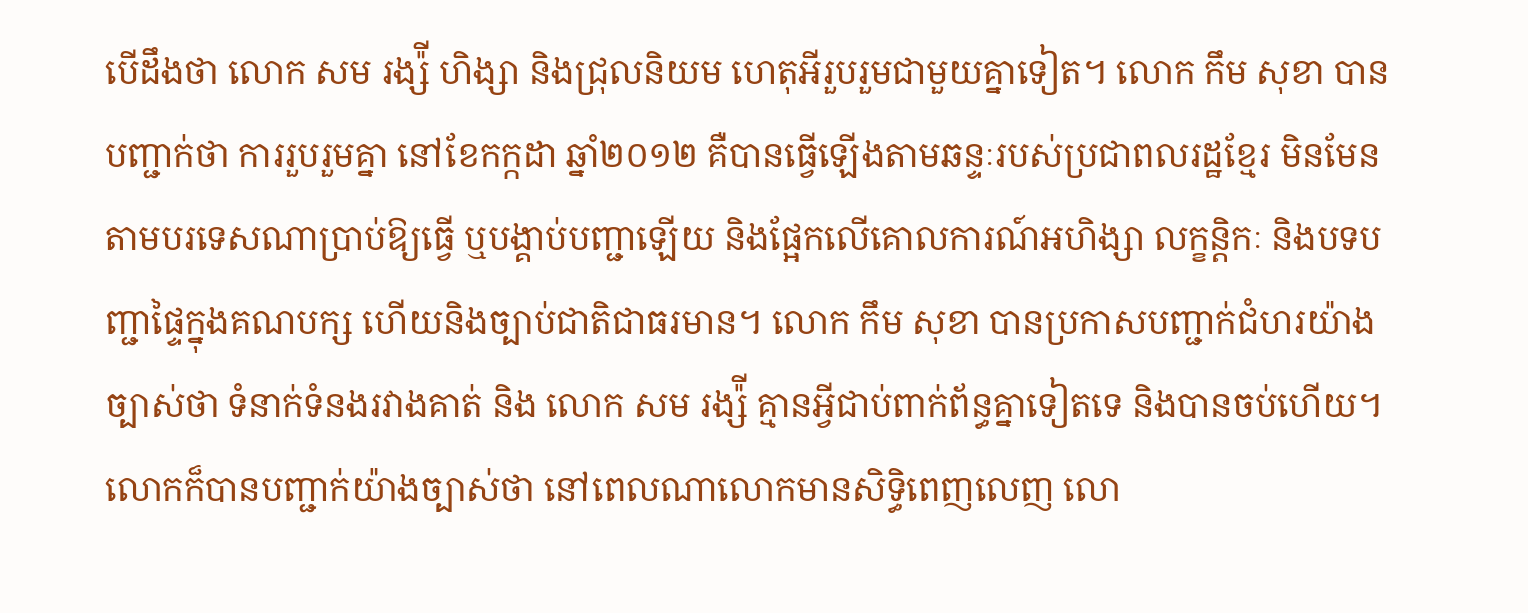បើដឹងថា លោក សម រង្ស៉ី ហិង្សា និងជ្រុលនិយម ហេតុអីរួបរួមជាមួយគ្នាទៀត។ លោក កឹម សុខា បានបញ្ជាក់ថា ការរួបរួមគ្នា នៅខែកក្កដា ឆ្នាំ២០១២ គឺបានធ្វើឡើងតាមឆន្ទៈរបស់ប្រជាពលរដ្ឋខ្មែរ មិនមែនតាមបរទេសណាប្រាប់ឱ្យធ្វើ ឬបង្គាប់បញ្ជាឡើយ និងផ្អែកលើគោលការណ៍អហិង្សា លក្ខន្តិកៈ និងបទបញ្ជាផ្ទៃក្នុងគណបក្ស ហើយនិងច្បាប់ជាតិជាធរមាន។ លោក កឹម សុខា បានប្រកាសបញ្ជាក់ជំហរយ៉ាងច្បាស់ថា ទំនាក់ទំនងរវាងគាត់ និង លោក សម រង្ស៉ី គ្មានអ្វីជាប់ពាក់ព័ន្ធគ្នាទៀតទេ និងបានចប់ហើយ។ លោកក៏បានបញ្ជាក់យ៉ាងច្បាស់ថា នៅពេលណាលោកមានសិទ្ធិពេញលេញ លោ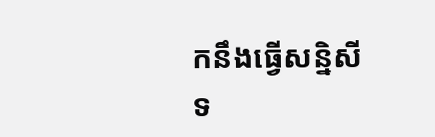កនឹងធ្វើសន្និសីទ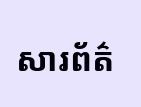សារព័ត៌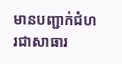មានបញ្ជាក់ជំហរជាសាធារ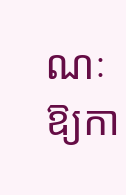ណៈឱ្យកា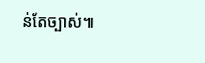ន់តែច្បាស់៕